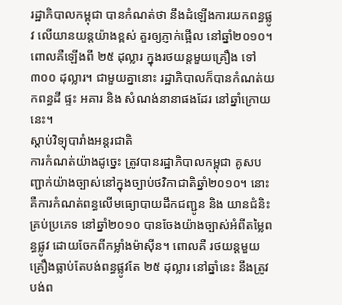រដ្ឋាភិបាលកម្ពុជា បានកំណត់ថា នឹងដំឡើងការយកពន្ធផ្លូវ លើយានយន្តយ៉ាងខ្ពស់ គួរឲ្យភ្ញាក់ផ្អើល នៅឆ្នាំ២០១០។ ពោលគឺឡើងពី ២៥ ដុល្លារ ក្នុងរថយន្តមួយគ្រឿង ទៅ ៣០០ ដុល្លារ។ ជាមួយគ្នានោះ រដ្ឋាភិបាលក៏បានកំណត់យកពន្ធដី ផ្ទះ អគារ និង សំណង់នានាផងដែរ នៅឆ្នាំក្រោយនេះ។
ស្ដាប់វិទ្យុបារាំងអន្តរជាតិ
ការកំណត់យ៉ាងដូច្នេះ ត្រូវបានរដ្ឋាភិបាលកម្ពុជា គូសបញ្ជាក់យ៉ាងច្បាស់នៅក្នុងច្បាប់ថវិកាជាតិឆ្នាំ២០១០។ នោះគឺការកំណត់ពន្ធលើមធ្យោបាយដឹកជញ្ជូន និង យានជំនិះ គ្រប់ប្រភេទ នៅឆ្នាំ២០១០ បានចែងយ៉ាងច្បាស់អំពីតម្លៃពន្ធផ្លូវ ដោយចែកពីកម្លាំងម៉ាស៊ីន។ ពោលគឺ រថយន្តមួយគ្រឿងធ្លាប់តែបង់ពន្ធផ្លូវតែ ២៥ ដុល្លារ នៅឆ្នាំនេះ នឹងត្រូវបង់ព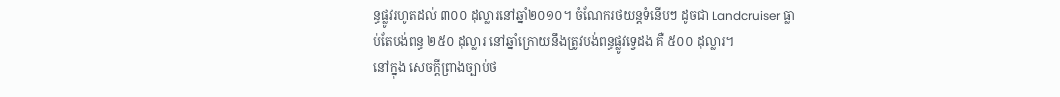ន្ធផ្លូវរហូតដល់ ៣០០ ដុល្លារនៅឆ្នាំ២០១០។ ចំណែករថយន្តទំនើបៗ ដូចជា Landcruiser ធ្លាប់តែបង់ពន្ធ ២៥០ ដុល្លារ នៅឆ្នាំក្រោយនឹងត្រូវបង់ពន្ធផ្លូវទ្វេដង គឺ ៥០០ ដុល្លារ។
នៅក្នុង សេចក្តីព្រាងច្បាប់ថ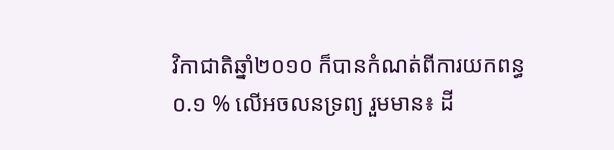វិកាជាតិឆ្នាំ២០១០ ក៏បានកំណត់ពីការយកពន្ធ ០.១ % លើអចលនទ្រព្យ រួមមាន៖ ដី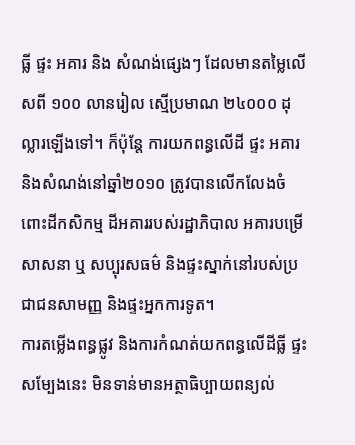ធ្លី ផ្ទះ អគារ និង សំណង់ផ្សេងៗ ដែលមានតម្លៃលើសពី ១០០ លានរៀល ស្មើប្រមាណ ២៤០០០ ដុល្លារឡើងទៅ។ ក៏ប៉ុន្តែ ការយកពន្ធលើដី ផ្ទះ អគារ និងសំណង់នៅឆ្នាំ២០១០ ត្រូវបានលើកលែងចំពោះដីកសិកម្ម ដីអគាររបស់រដ្ឋាភិបាល អគារបម្រើសាសនា ឬ សប្បុរសធម៌ និងផ្ទះស្នាក់នៅរបស់ប្រជាជនសាមញ្ញ និងផ្ទះអ្នកការទូត។
ការតម្លើងពន្ធផ្លូវ និងការកំណត់យកពន្ធលើដីធ្លី ផ្ទះសម្បែងនេះ មិនទាន់មានអត្ថាធិប្បាយពន្យល់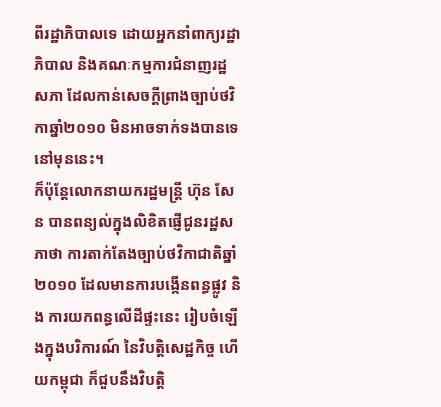ពីរដ្ឋាភិបាលទេ ដោយអ្នកនាំពាក្យរដ្ឋាភិបាល និងគណៈកម្មការជំនាញរដ្ឋសភា ដែលកាន់សេចក្តីព្រាងច្បាប់ថវិកាឆ្នាំ២០១០ មិនអាចទាក់ទងបានទេ នៅមុននេះ។
ក៏ប៉ុន្តែលោកនាយករដ្ឋមន្ត្រី ហ៊ុន សែន បានពន្យល់ក្នុងលិខិតផ្ញើជូនរដ្ឋសភាថា ការតាក់តែងច្បាប់ថវិកាជាតិឆ្នាំ ២០១០ ដែលមានការបង្កើនពន្ធផ្លូវ និង ការយកពន្ធលើដីផ្ទះនេះ រៀបចំឡើងក្នុងបរិការណ៍ នៃវិបត្តិសេដ្ឋកិច្ច ហើយកម្ពុជា ក៏ជួបនឹងវិបត្តិ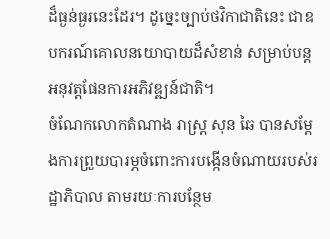ដ៏ធ្ងន់ធ្ងរនេះដែរ។ ដូច្នេះច្បាប់ថវិកាជាតិនេះ ជាឧបករណ៍គោលនយោបាយដ៏សំខាន់ សម្រាប់បន្តអនុវត្តផែនការអភិវឌ្ឍន៍ជាតិ។
ចំណែកលោកតំណាង រាស្ត្រ សុន ឆៃ បានសម្តែងការព្រួយបារម្ភចំពោះការបង្កើនចំណាយរបស់រដ្ឋាភិបាល តាមរយៈការបន្ថែម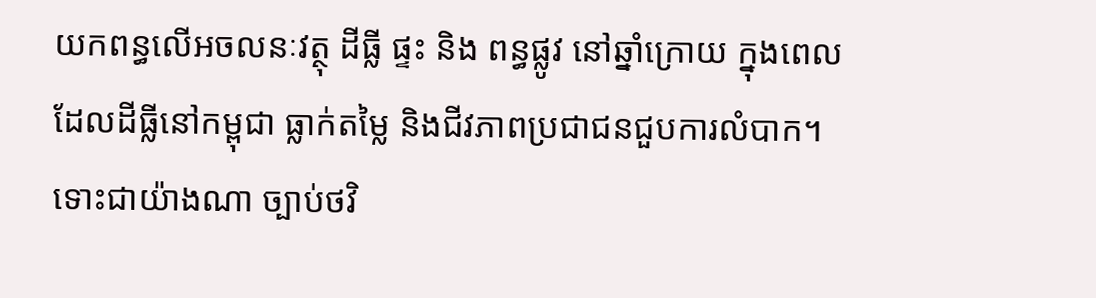យកពន្ធលើអចលនៈវត្ថុ ដីធ្លី ផ្ទះ និង ពន្ធផ្លូវ នៅឆ្នាំក្រោយ ក្នុងពេលដែលដីធ្លីនៅកម្ពុជា ធ្លាក់តម្លៃ និងជីវភាពប្រជាជនជួបការលំបាក។
ទោះជាយ៉ាងណា ច្បាប់ថវិ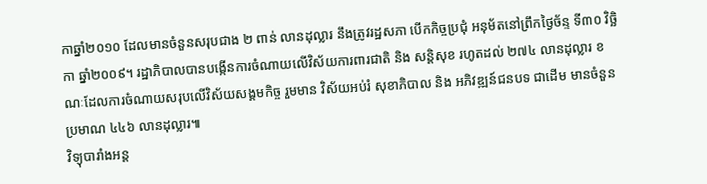កាឆ្នាំ២០១០ ដែលមានចំនួនសរុបជាង ២ ពាន់ លានដុល្លារ នឹងត្រូវរដ្ឋសភា បើកកិច្ចប្រជុំ អនុម័តនៅព្រឹកថ្ងៃច័ន្ទ ទី៣០ វិច្ឆិកា ឆ្នាំ២០០៩។ រដ្ឋាភិបាលបានបង្កើនការចំណាយលើវិស័យការពារជាតិ និង សន្តិសុខ រហូតដល់ ២៧៤ លានដុល្លារ ខណៈដែលការចំណាយសរុបលើវិស័យសង្គមកិច្ច រួមមាន វិស័យអប់រំ សុខាភិបាល និង អភិវឌ្ឍន៍ជនបទ ជាដើម មានចំនួនប្រមាណ ៤៤៦ លានដុល្លារ៕
វិទ្យុបារាំងអន្ត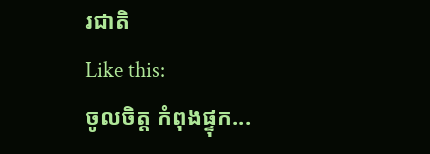រជាតិ
Like this:
ចូលចិត្ត កំពុងផ្ទុក...